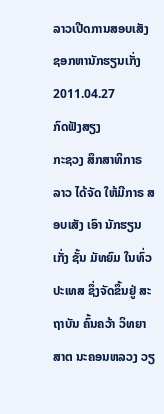ລາວເປີດການສອບເສັງ ຊອກຫານັກຮຽນເກັ່ງ
2011.04.27
ກົດຟັງສຽງ
ກະຊວງ ສຶກສາທິກາຣ ລາວ ໄດ້ຈັດ ໃຫ້ມີກາຣ ສອບເສັງ ເອົາ ນັກຮຽນເກັ່ງ ຊັ້ນ ມັທຍົມ ໃນທົ່ວ ປະເທສ ຊຶ່ງຈັດຂຶ້ນຢູ່ ສະຖາບັນ ຄົ້ນຄວ້າ ວິທຍາສາຕ ນະຄອນຫລວງ ວຽ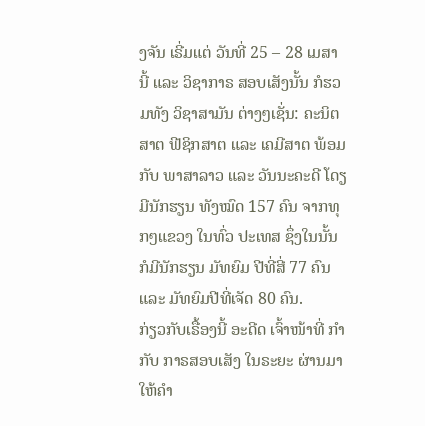ງຈັນ ເຣີ່ມແຕ່ ວັນທີ່ 25 – 28 ເມສາ ນີ້ ແລະ ວິຊາກາຣ ສອບເສັງນັ້ນ ກໍຮວມທັງ ວິຊາສາມັນ ຕ່າງໆເຊັ່ນ: ຄະນິຕສາຕ ຟີຊິກສາຕ ແລະ ເຄມີສາຕ ພ້ອມກັບ ພາສາລາວ ແລະ ວັນນະຄະດີ ໂດຽມີນັກຮຽນ ທັງໝົດ 157 ຄົນ ຈາກທຸກໆແຂວງ ໃນທົ່ວ ປະເທສ ຊຶ່ງໃນນັ້ນ ກໍມີນັກຮຽນ ມັທຍົມ ປີທີ່ສີ່ 77 ຄົນ ແລະ ມັທຍົມປີທີ່ເຈັດ 80 ຄົນ.
ກ່ຽວກັບເຣື້ອງນີ້ ອະດີດ ເຈົ້າໜ້າທີ່ ກຳກັບ ກາຣສອບເສັງ ໃນຣະຍະ ຜ່ານມາ ໃຫ້ຄໍາ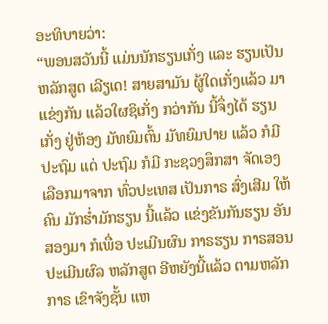ອະທິບາຍວ່າ:
“ພອນສວັນນີ້ ແມ່ນນັກຮຽນເກັ່ງ ແລະ ຮຽນເປັນຫລັກສູຕ ເລີຽເດ! ສາຍສາມັນ ຜູ້ໃດເກັ່ງແລ້ວ ມາແຂ່ງກັນ ແລ້ວໃຜຊິເກັ່ງ ກວ່າກັນ ນີ້ຈຶ່ງໄດ້ ຮຽນເກັ່ງ ຢູ່ຫ້ອງ ມັທຍົມຕົ້ນ ມັທຍົມປາຍ ແລ້ວ ກໍມີປະຖົມ ແດ່ ປະຖົມ ກໍມີ ກະຊວງສຶກສາ ຈັດເອງ ເລືອກມາຈາກ ທົ່ວປະເທສ ເປັນກາຣ ສົ່ງເສີມ ໃຫ້ຄົນ ມັກຮໍ່າມັກຮຽນ ນີ້ແລ້ວ ແຂ່ງຂັນກັນຮຽນ ອັນສອງມາ ກໍເພື່ອ ປະເມີນຜົນ ກາຣຮຽນ ກາຣສອນ ປະເມີນຜົລ ຫລັກສູຕ ອີຫຍັງນີ້ແລ້ວ ຕາມຫລັກກາຣ ເຂົາຈັງຊັ້ນ ແຫ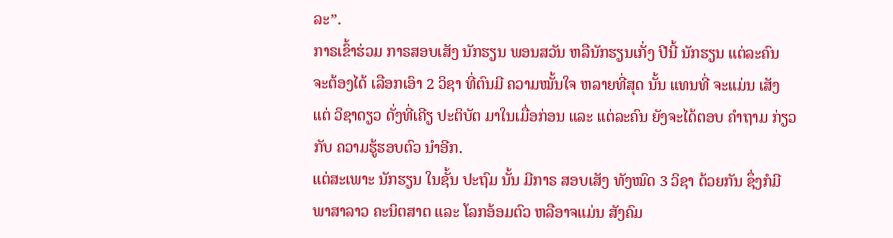ລະ”.
ກາຣເຂົ້າຮ່ວມ ກາຣສອບເສັງ ນັກຮຽນ ພອນສວັນ ຫລືນັກຮຽນເກັ່ງ ປີນີ້ ນັກຮຽນ ແຕ່ລະຄົນ ຈະຕ້ອງໄດ້ ເລືອກເອົາ 2 ວິຊາ ທີ່ຕົນມີ ຄວາມໝັ້ນໃຈ ຫລາຍທີ່ສຸດ ນັ້ນ ແທນທີ່ ຈະແມ່ນ ເສັງແຕ່ ວິຊາດຽວ ດັ່ງທີ່ເຄີຽ ປະຕິບັຕ ມາໃນເມື່ອກ່ອນ ແລະ ແຕ່ລະຄົນ ຍັງຈະໄດ້ຕອບ ຄຳຖາມ ກ່ຽວກັບ ຄວາມຮູ້ຮອບຕົວ ນຳອີກ.
ແຕ່ສະເພາະ ນັກຮຽນ ໃນຊັ້ນ ປະຖົມ ນັ້ນ ມີກາຣ ສອບເສັງ ທັງໝົດ 3 ວິຊາ ດ້ວຍກັນ ຊຶ່ງກໍມີ ພາສາລາວ ຄະນິຕສາຕ ແລະ ໂລກອ້ອມຕົວ ຫລືອາຈແມ່ນ ສັງຄົມ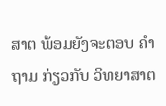ສາຕ ພ້ອມຍັງຈະຕອບ ຄຳຖາມ ກ່ຽວກັບ ວິທຍາສາຕ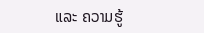ແລະ ຄວາມຮູ້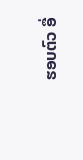ຮອບຕົວ ອື່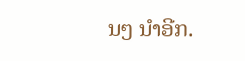ນໆ ນຳອີກ.